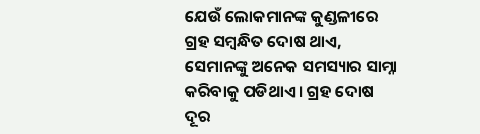ଯେଉଁ ଲୋକମାନଙ୍କ କୁଣ୍ଡଳୀରେ ଗ୍ରହ ସମ୍ବନ୍ଧିତ ଦୋଷ ଥାଏ, ସେମାନଙ୍କୁ ଅନେକ ସମସ୍ୟାର ସାମ୍ନା କରିବାକୁ ପଡିଥାଏ । ଗ୍ରହ ଦୋଷ ଦୂର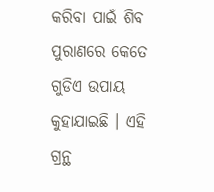କରିବା ପାଇଁ ଶିବ ପୁରାଣରେ କେତେ ଗୁଡିଏ ଉପାୟ କୁହାଯାଇଛି । ଏହି ଗ୍ରନ୍ଥ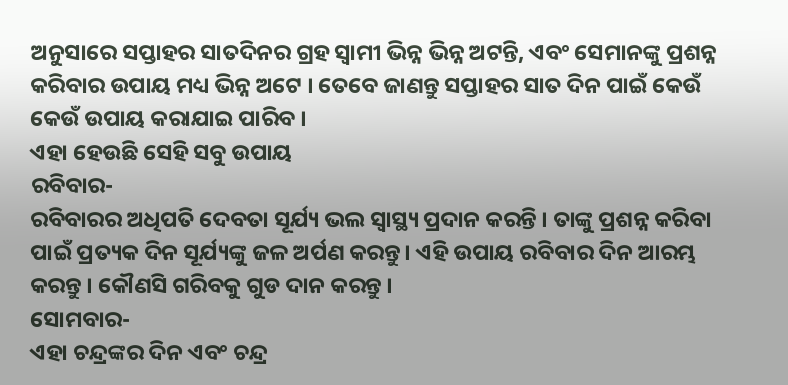ଅନୁସାରେ ସପ୍ତାହର ସାତଦିନର ଗ୍ରହ ସ୍ଵାମୀ ଭିନ୍ନ ଭିନ୍ନ ଅଟନ୍ତି, ଏବଂ ସେମାନଙ୍କୁ ପ୍ରଶନ୍ନ କରିବାର ଉପାୟ ମଧ୍ୟ ଭିନ୍ନ ଅଟେ । ତେବେ ଜାଣନ୍ତୁ ସପ୍ତାହର ସାତ ଦିନ ପାଇଁ କେଉଁ କେଉଁ ଉପାୟ କରାଯାଇ ପାରିବ ।
ଏହା ହେଉଛି ସେହି ସବୁ ଉପାୟ
ରବିବାର-
ରବିବାରର ଅଧିପତି ଦେବତା ସୂର୍ଯ୍ୟ ଭଲ ସ୍ୱାସ୍ଥ୍ୟ ପ୍ରଦାନ କରନ୍ତି । ତାଙ୍କୁ ପ୍ରଶନ୍ନ କରିବା ପାଇଁ ପ୍ରତ୍ୟକ ଦିନ ସୂର୍ଯ୍ୟଙ୍କୁ ଜଳ ଅର୍ପଣ କରନ୍ତୁ। ଏହି ଉପାୟ ରବିବାର ଦିନ ଆରମ୍ଭ କରନ୍ତୁ । କୌଣସି ଗରିବକୁ ଗୁଡ ଦାନ କରନ୍ତୁ ।
ସୋମବାର-
ଏହା ଚନ୍ଦ୍ରଙ୍କର ଦିନ ଏବଂ ଚନ୍ଦ୍ର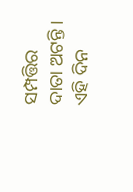ସମ୍ପତ୍ତିର ଦାତା ଅଟନ୍ତି । ଏହି ଦିନ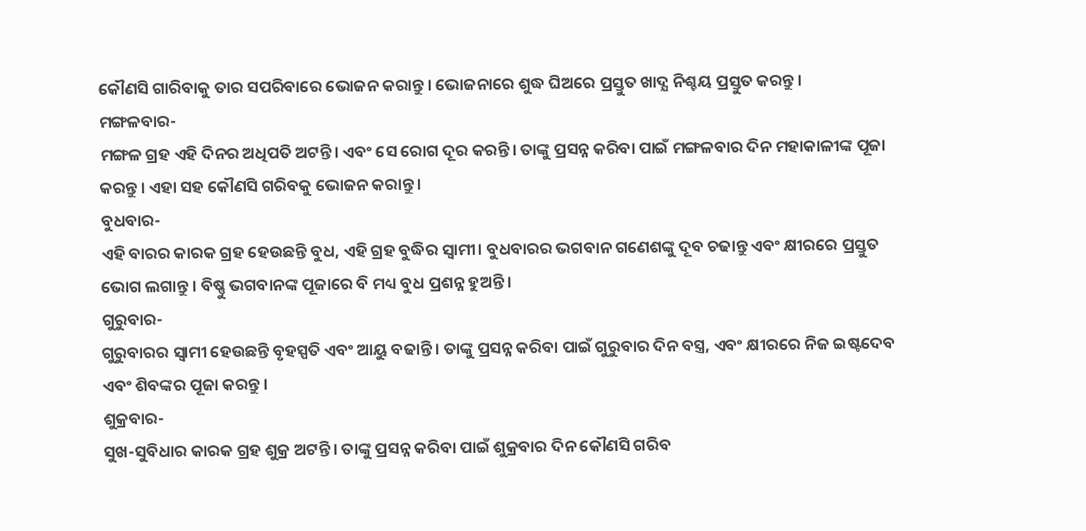କୌଣସି ଗାରିବାକୁ ତାର ସପରିବାରେ ଭୋଜନ କରାନ୍ତୁ । ଭୋଜନାରେ ଶୁଦ୍ଧ ଘିଅରେ ପ୍ରସ୍ତୁତ ଖାଦ୍ଯ ନିଶ୍ଚୟ ପ୍ରସ୍ତୁତ କରନ୍ତୁ ।
ମଙ୍ଗଳବାର-
ମଙ୍ଗଳ ଗ୍ରହ ଏହି ଦିନର ଅଧିପତି ଅଟନ୍ତି। ଏବଂ ସେ ରୋଗ ଦୂର କରନ୍ତି। ତାଙ୍କୁ ପ୍ରସନ୍ନ କରିବା ପାଇଁ ମଙ୍ଗଳବାର ଦିନ ମହାକାଳୀଙ୍କ ପୂଜା କରନ୍ତୁ । ଏହା ସହ କୌଣସି ଗରିବକୁ ଭୋଜନ କରାନ୍ତୁ ।
ବୁଧବାର-
ଏହି ବାରର କାରକ ଗ୍ରହ ହେଉଛନ୍ତି ବୁଧ, ଏହି ଗ୍ରହ ବୁଦ୍ଧିର ସ୍ଵାମୀ। ବୁଧବାରର ଭଗବାନ ଗଣେଶଙ୍କୁ ଦୂବ ଚଢାନ୍ତୁ ଏବଂ କ୍ଷୀରରେ ପ୍ରସ୍ତୁତ ଭୋଗ ଲଗାନ୍ତୁ । ବିଷ୍ଣୁ ଭଗବାନଙ୍କ ପୂଜାରେ ବି ମଧ୍ୟ ବୁଧ ପ୍ରଶନ୍ନ ହୁଅନ୍ତି।
ଗୁରୁବାର-
ଗୁରୁବାରର ସ୍ଵାମୀ ହେଉଛନ୍ତି ବୃହସ୍ପତି ଏବଂ ଆୟୁ ବଢାନ୍ତି । ତାଙ୍କୁ ପ୍ରସନ୍ନ କରିବା ପାଇଁ ଗୁରୁବାର ଦିନ ବସ୍ତ୍ର, ଏବଂ କ୍ଷୀରରେ ନିଜ ଇଷ୍ଟଦେବ ଏବଂ ଶିବଙ୍କର ପୂଜା କରନ୍ତୁ ।
ଶୁକ୍ରବାର-
ସୁଖ-ସୁବିଧାର କାରକ ଗ୍ରହ ଶୁକ୍ର ଅଟନ୍ତି । ତାଙ୍କୁ ପ୍ରସନ୍ନ କରିବା ପାଇଁ ଶୁକ୍ରବାର ଦିନ କୌଣସି ଗରିବ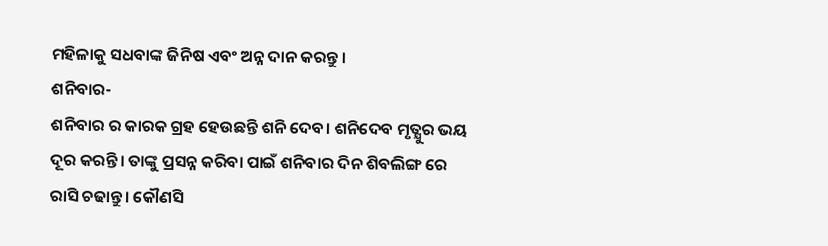ମହିଳାକୁ ସଧବାଙ୍କ ଜିନିଷ ଏବଂ ଅନ୍ନ ଦାନ କରନ୍ତୁ ।
ଶନିବାର-
ଶନିବାର ର କାରକ ଗ୍ରହ ହେଉଛନ୍ତି ଶନି ଦେବ। ଶନିଦେବ ମୃତ୍ଯୁର ଭୟ ଦୂର କରନ୍ତି। ତାଙ୍କୁ ପ୍ରସନ୍ନ କରିବା ପାଇଁ ଶନିବାର ଦିନ ଶିବଲିଙ୍ଗ ରେ ରାସି ଚଢାନ୍ତୁ। କୌଣସି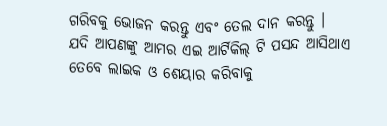ଗରିବକୁ ଭୋଜନ କରନ୍ତୁ ଏବଂ ତେଲ ଦାନ କରନ୍ତୁ ।
ଯଦି ଆପଣଙ୍କୁ ଆମର ଏଇ ଆର୍ଟିକିଲ୍ ଟି ପସନ୍ଦ ଆସିଥାଏ ତେବେ ଲାଇକ ଓ ଶେୟାର କରିବାକୁ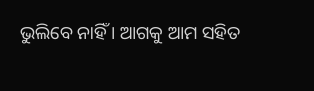ଭୁଲିବେ ନାହିଁ । ଆଗକୁ ଆମ ସହିତ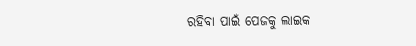ରହିବା ପାଇଁ ପେଜକୁ ଲାଇକ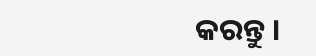କରନ୍ତୁ ।